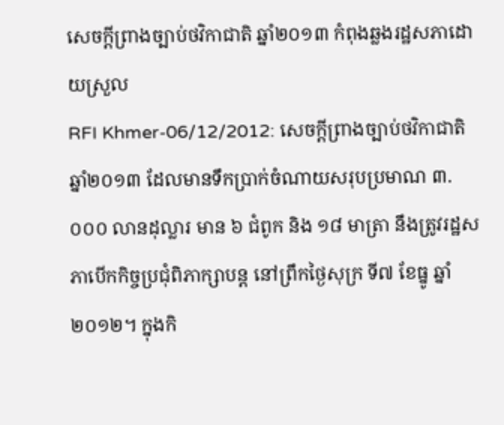សេចក្តីព្រាងច្បាប់ថវិកាជាតិ ឆ្នាំ២០១៣ កំពុងឆ្លងរដ្ឋសភាដោយស្រួល
RFI Khmer-06/12/2012: សេចក្តីព្រាងច្បាប់ថវិកាជាតិ ឆ្នាំ២០១៣ ដែលមានទឹកប្រាក់ចំណាយសរុបប្រមាណ ៣.០០០ លានដុល្លារ មាន ៦ ជំពូក និង ១៨ មាត្រា នឹងត្រូវរដ្ឋសភាបើកកិច្ចប្រជុំពិភាក្សាបន្ត នៅព្រឹកថ្ងៃសុក្រ ទី៧ ខែធ្នូ ឆ្នាំ២០១២។ ក្នុងកិ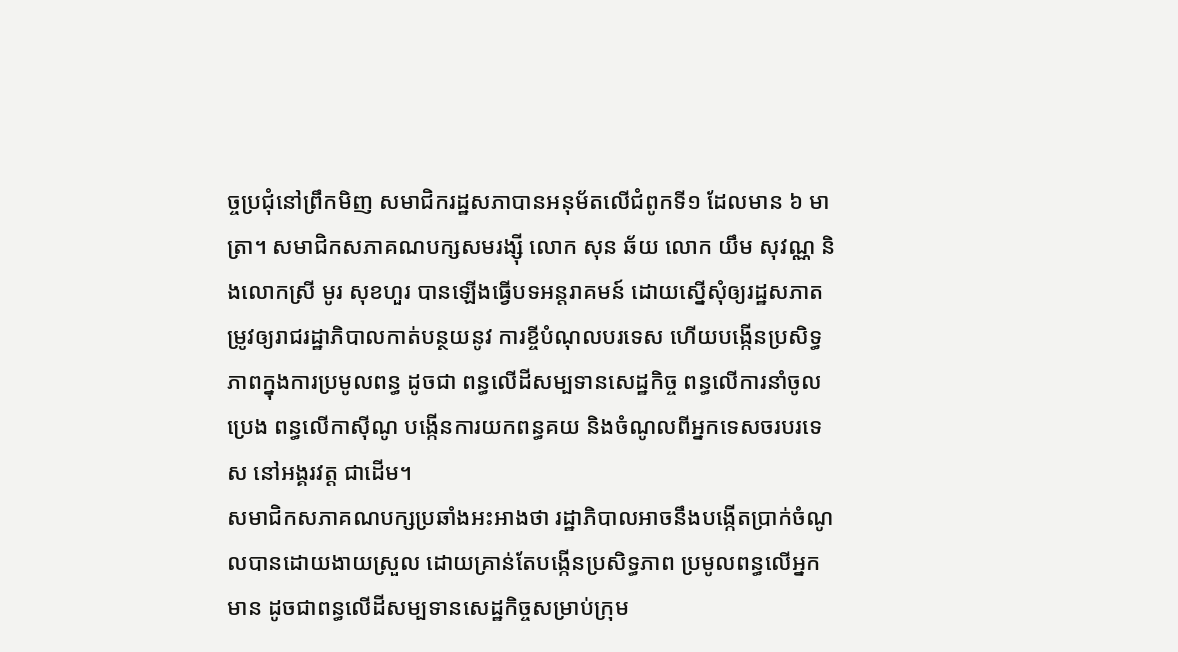ច្ចប្រជុំនៅព្រឹកមិញ សមាជិករដ្ឋសភាបានអនុម័តលើជំពូកទី១ ដែលមាន ៦ មាត្រា។ សមាជិកសភាគណបក្សសមរង្ស៊ី លោក សុន ឆ័យ លោក យឹម សុវណ្ណ និងលោកស្រី មូរ សុខហួរ បានឡើងធ្វើបទអន្តរាគមន៍ ដោយស្នើសុំឲ្យរដ្ឋសភាតម្រូវឲ្យរាជរដ្ឋាភិបាលកាត់បន្ថយនូវ ការខ្ចីបំណុលបរទេស ហើយបង្កើនប្រសិទ្ធភាពក្នុងការប្រមូលពន្ធ ដូចជា ពន្ធលើដីសម្បទានសេដ្ឋកិច្ច ពន្ធលើការនាំចូលប្រេង ពន្ធលើកាស៊ីណូ បង្កើនការយកពន្ធគយ និងចំណូលពីអ្នកទេសចរបរទេស នៅអង្គរវត្ត ជាដើម។
សមាជិកសភាគណបក្សប្រឆាំងអះអាងថា រដ្ឋាភិបាលអាចនឹងបង្កើតប្រាក់ចំណូលបានដោយងាយស្រួល ដោយគ្រាន់តែបង្កើនប្រសិទ្ធភាព ប្រមូលពន្ធលើអ្នកមាន ដូចជាពន្ធលើដីសម្បទានសេដ្ឋកិច្ចសម្រាប់ក្រុម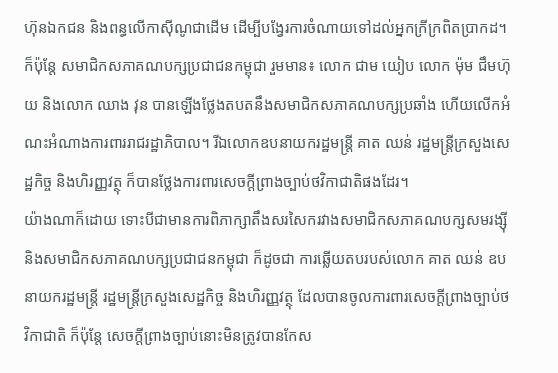ហ៊ុនឯកជន និងពន្ធលើកាស៊ីណូជាដើម ដើម្បីបង្វែរការចំណាយទៅដល់អ្នកក្រីក្រពិតប្រាកដ។ ក៏ប៉ុន្តែ សមាជិកសភាគណបក្សប្រជាជនកម្ពុជា រួមមាន៖ លោក ជាម យៀប លោក ម៉ុម ជឹមហ៊ុយ និងលោក ឈាង វុន បានឡើងថ្លែងតបតនឹងសមាជិកសភាគណបក្សប្រឆាំង ហើយលើកអំណះអំណាងការពាររាជរដ្ឋាភិបាល។ រីឯលោកឧបនាយករដ្ឋមន្ត្រី គាត ឈន់ រដ្ឋមន្ត្រីក្រសួងសេដ្ឋកិច្ច និងហិរញ្ញវត្ថុ ក៏បានថ្លែងការពារសេចក្តីព្រាងច្បាប់ថវិកាជាតិផងដែរ។
យ៉ាងណាក៏ដោយ ទោះបីជាមានការពិភាក្សាតឹងសរសៃករវាងសមាជិកសភាគណបក្សសមរង្ស៊ី និងសមាជិកសភាគណបក្សប្រជាជនកម្ពុជា ក៏ដូចជា ការឆ្លើយតបរបស់លោក គាត ឈន់ ឧបនាយករដ្ឋមន្ត្រី រដ្ឋមន្ត្រីក្រសួងសេដ្ឋកិច្ច និងហិរញ្ញវត្ថុ ដែលបានចូលការពារសេចក្តីព្រាងច្បាប់ថវិកាជាតិ ក៏ប៉ុន្តែ សេចក្តីព្រាងច្បាប់នោះមិនត្រូវបានកែស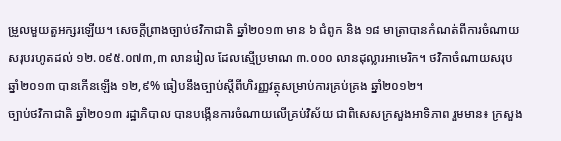ម្រួលមួយតួអក្សរឡើយ។ សេចក្តីព្រាងច្បាប់ថវិកាជាតិ ឆ្នាំ២០១៣ មាន ៦ ជំពូក និង ១៨ មាត្រាបានកំណត់ពីការចំណាយសរុបរហូតដល់ ១២.០៩៥.០៧៣,៣ លានរៀល ដែលស្មើប្រមាណ ៣.០០០ លានដុល្លារអាមេរិក។ ថវិកាចំណាយសរុប ឆ្នាំ២០១៣ បានកើនឡើង ១២,៩% ធៀបនឹងច្បាប់ស្តីពីហិរញ្ញវត្ថុសម្រាប់ការគ្រប់គ្រង ឆ្នាំ២០១២។
ច្បាប់ថវិកាជាតិ ឆ្នាំ២០១៣ រដ្ឋាភិបាល បានបង្កើនការចំណាយលើគ្រប់វិស័យ ជាពិសេសក្រសួងអាទិភាព រួមមាន៖ ក្រសួង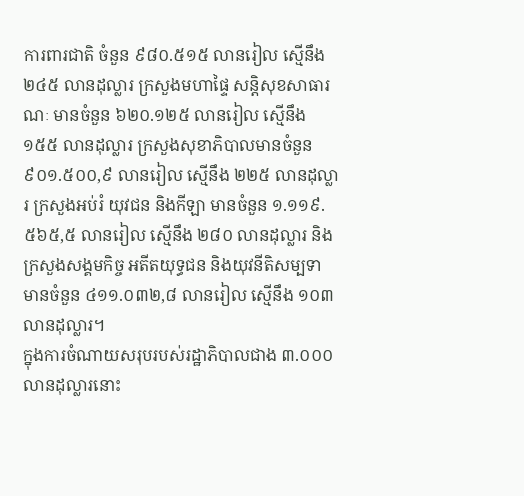ការពារជាតិ ចំនួន ៩៨០.៥១៥ លានរៀល ស្មើនឹង ២៤៥ លានដុល្លារ ក្រសួងមហាផ្ទៃ សន្តិសុខសាធារណៈ មានចំនួន ៦២០.១២៥ លានរៀល ស្មើនឹង ១៥៥ លានដុល្លារ ក្រសួងសុខាភិបាលមានចំនួន ៩០១.៥០០,៩ លានរៀល ស្មើនឹង ២២៥ លានដុល្លារ ក្រសួងអប់រំ យុវជន និងកីឡា មានចំនួន ១.១១៩.៥៦៥,៥ លានរៀល ស្មើនឹង ២៨០ លានដុល្លារ និងក្រសួងសង្គមកិច្ច អតីតយុទ្ធជន និងយុវនីតិសម្បទា មានចំនួន ៤១១.០៣២,៨ លានរៀល ស្មើនឹង ១០៣ លានដុល្លារ។
ក្នុងការចំណាយសរុបរបស់រដ្ឋាភិបាលជាង ៣.០០០ លានដុល្លារនោះ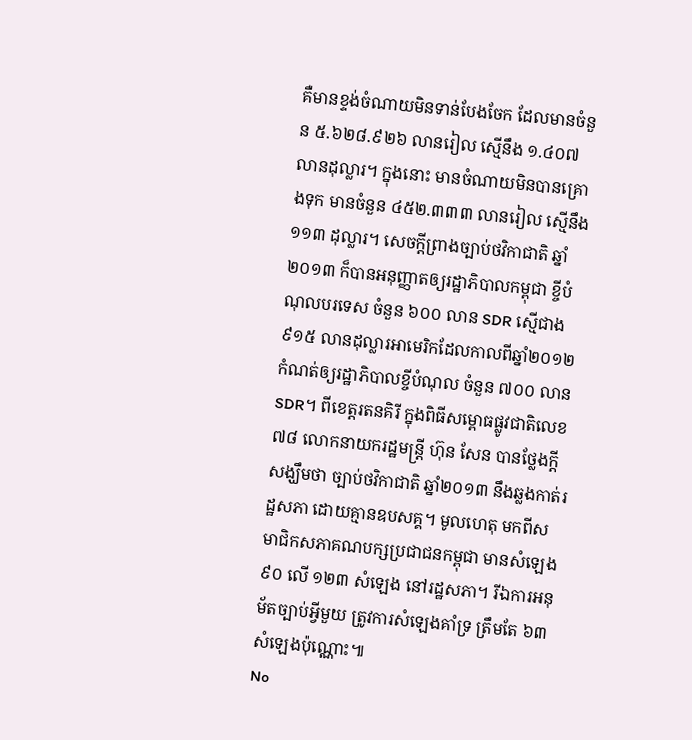គឺមានខ្ទង់ចំណាយមិនទាន់បែងចែក ដែលមានចំនួន ៥.៦២៨.៩២៦ លានរៀល ស្មើនឹង ១.៤០៧ លានដុល្លារ។ ក្នុងនោះ មានចំណាយមិនបានគ្រោងទុក មានចំនួន ៤៥២.៣៣៣ លានរៀល ស្មើនឹង ១១៣ ដុល្លារ។ សេចក្តីព្រាងច្បាប់ថវិកាជាតិ ឆ្នាំ២០១៣ ក៏បានអនុញ្ញាតឲ្យរដ្ឋាភិបាលកម្ពុជា ខ្ចីបំណុលបរទេស ចំនួន ៦០០ លាន SDR ស្មើជាង ៩១៥ លានដុល្លារអាមេរិកដែលកាលពីឆ្នាំ២០១២ កំណត់ឲ្យរដ្ឋាភិបាលខ្ចីបំណុល ចំនួន ៧០០ លាន SDR។ ពីខេត្តរតនគិរី ក្នុងពិធីសម្ពោធផ្លូវជាតិលេខ៧៨ លោកនាយករដ្ឋមន្ត្រី ហ៊ុន សែន បានថ្លែងក្តីសង្ឃឹមថា ច្បាប់ថវិកាជាតិ ឆ្នាំ២០១៣ នឹងឆ្លងកាត់រដ្ឋសភា ដោយគ្មានឧបសគ្គ។ មូលហេតុ មកពីសមាជិកសភាគណបក្សប្រជាជនកម្ពុជា មានសំឡេង ៩០ លើ ១២៣ សំឡេង នៅរដ្ឋសភា។ រីឯការអនុម័តច្បាប់អ្វីមួយ ត្រូវការសំឡេងគាំទ្រ ត្រឹមតែ ៦៣ សំឡេងប៉ុណ្ណោះ៕
No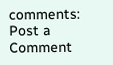comments:
Post a Comment